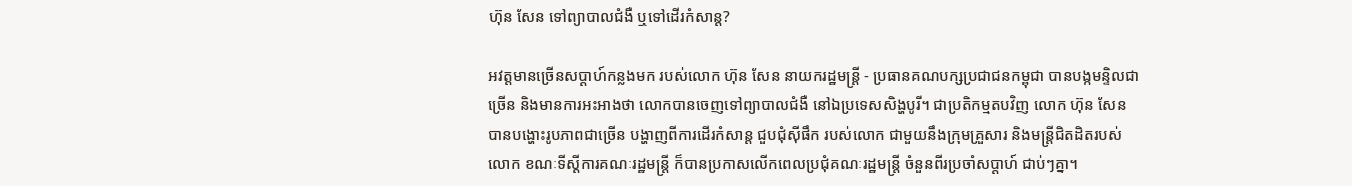ហ៊ុន សែន ទៅព្យាបាលជំងឺ ឬទៅដើរកំសាន្ដ?

អវត្តមានច្រើនសប្ដាហ៍កន្លងមក របស់លោក ហ៊ុន សែន នាយករដ្ឋមន្ត្រី - ប្រធានគណបក្សប្រជាជនកម្ពុជា បានបង្កមន្ទិលជាច្រើន និងមានការអះអាងថា លោកបានចេញទៅព្យាបាលជំងឺ នៅឯប្រទេសសិង្ហបូរី។ ជាប្រតិកម្មតបវិញ លោក ហ៊ុន សែន បានបង្ហោះរូបភាពជាច្រើន បង្ហាញពីការដើរកំសាន្ដ ជួបជុំស៊ីផឹក របស់លោក ជាមួយនឹងក្រុមគ្រួសារ និងមន្ត្រីជិតដិតរបស់លោក ខណៈទីស្តីការគណៈរដ្ឋមន្រ្តី ក៏បានប្រកាសលើកពេលប្រជុំគណៈរដ្ឋមន្ត្រី ចំនួនពីរប្រចាំសប្តាហ៍ ជាប់ៗគ្នា។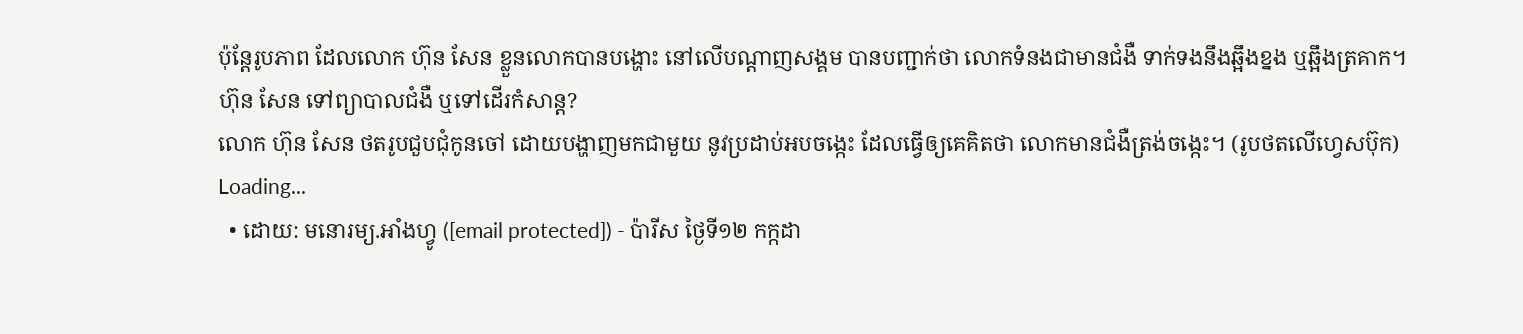ប៉ុន្តែរូបភាព ដែលលោក ហ៊ុន សែន ខ្លួនលោកបានបង្ហោះ នៅលើបណ្ដាញសង្គម បានបញ្ជាក់ថា លោកទំនងជាមានជំងឺ ទាក់ទងនឹងឆ្អឹងខ្នង ឬឆ្អឹងត្រគាក។
ហ៊ុន សែន ទៅព្យាបាលជំងឺ ឬទៅដើរកំសាន្ដ?
លោក ហ៊ុន សែន ថតរូបជួបជុំកូនចៅ ដោយបង្ហាញមកជាមួយ នូវប្រដាប់អបចង្កេះ ដែលធ្វើឲ្យគេគិតថា លោកមានជំងឺត្រង់ចង្កេះ។ (រូបថតលើហ្វេសប៊ុក)
Loading...
  • ដោយ: មនោរម្យ.អាំងហ្វូ ([email protected]) - ប៉ារីស ថ្ងៃទី១២ កក្កដា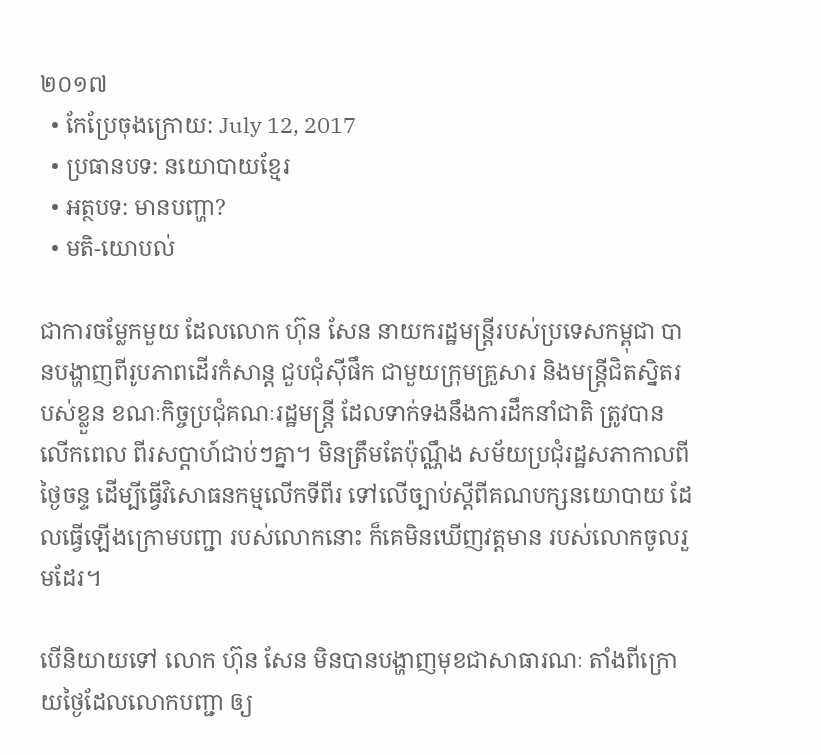២០១៧
  • កែប្រែចុងក្រោយ: July 12, 2017
  • ប្រធានបទ: នយោបាយខ្មែរ
  • អត្ថបទ: មានបញ្ហា?
  • មតិ-យោបល់

ជាការចម្លែកមួយ ដែលលោក ហ៊ុន សែន នាយករដ្ឋមន្ត្រីរបស់ប្រទេសកម្ពុជា បានបង្ហាញពីរូបភាពដើរកំសាន្ដ ជួបជុំស៊ីផឹក ជាមួយក្រុមគ្រួសារ និងមន្ត្រីជិតស្និតរបស់ខ្លួន ខណៈកិច្ចប្រជុំគណៈរដ្ឋមន្ត្រី ដែលទាក់ទងនឹងការដឹកនាំជាតិ ត្រូវបានលើកពេល ពីរសប្ដាហ៍ជាប់ៗគ្នា។ មិនត្រឹមតែប៉ុណ្ណឹង សម័យប្រជុំរដ្ឋសភាកាលពីថ្ងៃចន្ទ ដើម្បីធ្វើវិសោធនកម្មលើកទីពីរ ទៅលើច្បាប់ស្ដីពីគណបក្សនយោបាយ ដែលធ្វើឡើងក្រោមបញ្ជា របស់លោកនោះ ក៏គេមិនឃើញវត្តមាន របស់លោកចូលរួមដែរ។

បើនិយាយទៅ លោក ហ៊ុន សែន មិនបានបង្ហាញមុខជាសាធារណៈ តាំងពីក្រោយថ្ងៃដែលលោកបញ្ជា ឲ្យ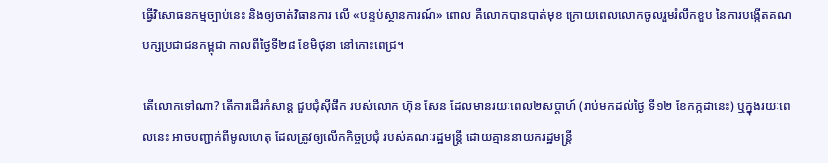ធ្វើវិសោធនកម្មច្បាប់នេះ និងឲ្យចាត់វិធានការ លើ «បន្ទប់ស្ថានការណ៍» ពោល គឺលោកបានបាត់មុខ ក្រោយពេលលោកចូលរួមរំលឹកខួប នៃការបង្កើតគណបក្សប្រជាជនកម្ពុជា កាលពីថ្ងៃទី២៨ ខែមិថុនា នៅកោះពេជ្រ។

តើលោកទៅណា? តើការដើរកំសាន្ដ ជួបជុំស៊ីផឹក របស់លោក ហ៊ុន សែន ដែលមានរយៈពេល២សប្ដាហ៍ (រាប់មកដល់ថ្ងៃ ទី១២ ខែកក្កដានេះ) ឬក្នុងរយៈពេលនេះ អាចបញ្ជាក់ពីមូលហេតុ ដែលត្រូវឲ្យលើកកិច្ចប្រជុំ របស់គណៈរដ្ឋមន្ត្រី ដោយគ្មាននាយករដ្ឋមន្ត្រី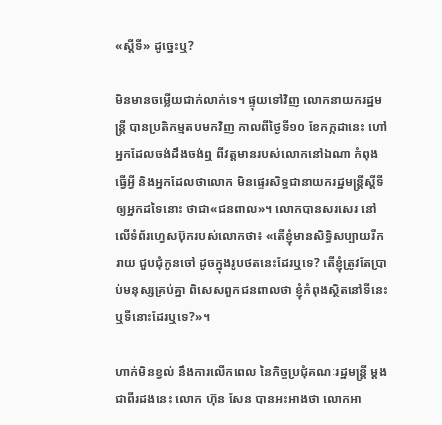«ស្ដីទី» ដូច្នេះឬ?

មិនមានចម្លើយជាក់លាក់ទេ។ ផ្ទុយទៅវិញ លោកនាយករដ្ឋមន្ត្រី បានប្រតិកម្មតបមកវិញ កាលពីថ្ងៃទី១០ ខែកក្កដានេះ ហៅអ្នកដែលចង់ដឹងចង់ឮ ពីវត្តមានរបស់លោកនៅឯណា កំពុងធ្វើអ្វី និងអ្នកដែលថាលោក មិនផ្ទេរសិទ្ធជានាយករដ្ឋមន្ត្រីស្ដីទី ឲ្យអ្នកដទៃនោះ ថាជា«ជនពាល»។ លោកបានសរសេរ នៅលើទំព័រហ្វេសប៊ុករបស់លោកថា៖ «តើខ្ញុំមានសិទ្ធិសប្បាយរីករាយ ជួបជុំកូនចៅ ដូចក្នុងរូបថតនេះដែរឬទេ? តើខ្ញុំត្រូវតែប្រាប់មនុស្សគ្រប់គ្នា ពិសេសពួកជនពាលថា ខ្ញុំកំពុងស្ថិតនៅទីនេះ ឬទីនោះដែរឬទេ?»។

ហាក់មិនខ្វល់ នឹងការលើកពេល នៃកិច្ចប្រជុំគណៈរដ្ឋមន្ត្រី ម្ដងជាពីរដងនេះ លោក ហ៊ុន សែន បានអះអាងថា លោកអា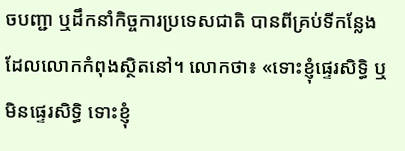ចបញ្ជា ឬដឹកនាំកិច្ចការប្រទេសជាតិ បានពីគ្រប់ទីកន្លែង ដែលលោកកំពុងស្ថិតនៅ។ លោកថា៖ «ទោះខ្ញុំផ្ទេរសិទ្ធិ ឬមិនផ្ទេរសិទ្ធិ ទោះខ្ញុំ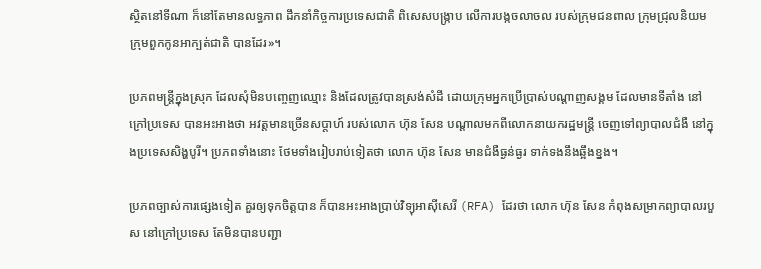ស្ថិតនៅទីណា ក៏នៅតែមានលទ្ធភាព ដឹកនាំកិច្ចការប្រទេសជាតិ ពិសេសបង្រ្កាប លើការបង្កចលាចល របស់ក្រុមជនពាល ក្រុមជ្រុលនិយម ក្រុមពួកកូនអាក្បត់ជាតិ បានដែរ»។

ប្រភពមន្ត្រីក្នុងស្រុក ដែលសុំមិនបញ្ចេញឈ្មោះ និងដែលត្រូវបានស្រង់សំដី ដោយក្រុមអ្នកប្រើប្រាស់បណ្ដាញសង្គម ដែលមានទីតាំង នៅក្រៅប្រទេស បានអះអាងថា អវត្តមានច្រើនសប្ដាហ៍ របស់លោក ហ៊ុន សែន បណ្ដាលមកពីលោកនាយករដ្ឋមន្ត្រី ចេញទៅព្យាបាលជំងឺ នៅក្នុងប្រទេសសិង្ហបូរី។ ប្រភពទាំងនោះ ថែមទាំងរៀបរាប់ទៀតថា លោក ហ៊ុន សែន មានជំងឺធ្ងន់ធ្ងរ ទាក់ទងនឹងឆ្អឹងខ្នង។

ប្រភពច្បាស់ការផ្សេងទៀត គួរឲ្យទុកចិត្តបាន ក៏បានអះអាងប្រាប់វិទ្យុអាស៊ីសេរី (RFA) ដែរថា លោក ហ៊ុន សែន កំពុងសម្រាកព្យាបាលរបួស នៅក្រៅប្រទេស តែមិនបានបញ្ជា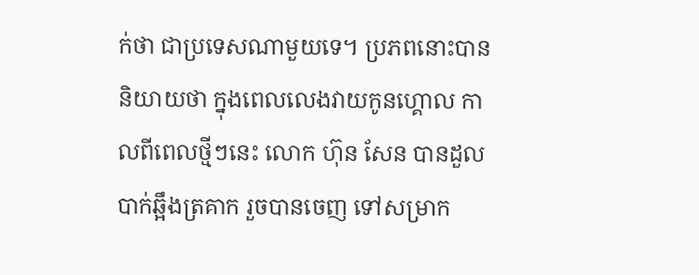ក់ថា ជាប្រទេសណាមួយទេ។ ប្រភពនោះបាននិយាយថា ក្នុងពេលលេងវាយកូនហ្គោល កាលពីពេលថ្មីៗនេះ លោក ហ៊ុន សែន បានដួលបាក់ឆ្អឹងត្រគាក រួចបានចេញ ទៅសម្រាក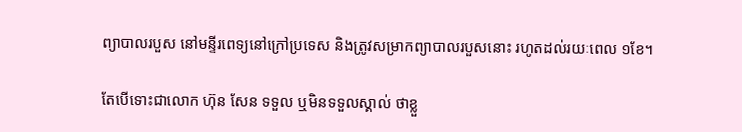ព្យាបាលរបួស នៅមន្ទីរពេទ្យនៅក្រៅប្រទេស និងត្រូវសម្រាកព្យាបាលរបួសនោះ រហូតដល់រយៈពេល ១ខែ។

តែបើទោះជាលោក ហ៊ុន សែន ទទួល ឬមិនទទួលស្គាល់ ថាខ្លួ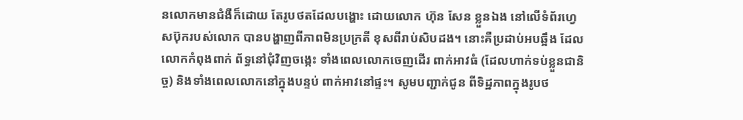នលោកមានជំងឺក៏ដោយ តែរូបថតដែលបង្ហោះ ដោយលោក ហ៊ុន សែន ខ្លួនឯង នៅលើទំព័រហ្វេសប៊ុករបស់លោក បានបង្ហាញពីភាពមិនប្រក្រតី ខុសពីរាប់សិបដង។ នោះគឺប្រដាប់អបឆ្អឹង ដែលលោកកំពុងពាក់ ព័ទ្ធនៅជុំវិញចង្កេះ ទាំងពេលលោកចេញដើរ ពាក់អាវធំ (ដែលហាក់ទប់ខ្លួនជានិច្ច) និងទាំងពេលលោកនៅក្នុងបន្ទប់ ពាក់អាវនៅផ្ទះ។ សូមបញ្ជាក់ជូន ពីទិដ្ឋភាពក្នុងរូបថ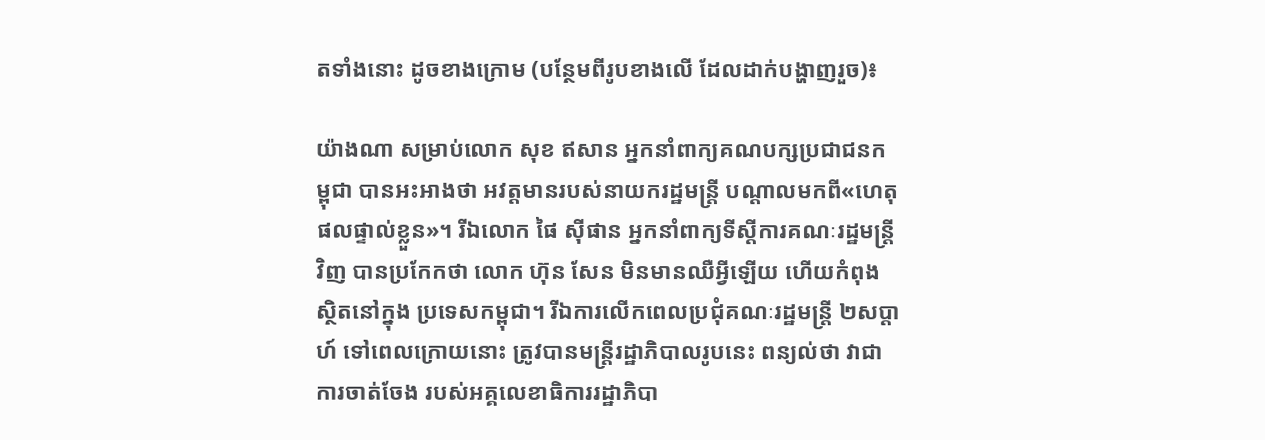តទាំងនោះ ដូចខាងក្រោម (បន្ថែមពីរូបខាងលើ ដែលដាក់បង្ហាញរួច)៖

យ៉ាងណា សម្រាប់លោក សុខ ឥសាន អ្នកនាំពាក្យគណបក្សប្រជាជនកម្ពុជា បានអះអាងថា អវត្តមានរបស់នាយករដ្ឋមន្ត្រី បណ្ដាលមកពី«ហេតុផលផ្ទាល់ខ្លួន»។ រីឯលោក ផៃ ស៊ីផាន អ្នកនាំពាក្យទីស្ដីការគណៈរដ្ឋមន្ត្រីវិញ បានប្រកែកថា លោក ហ៊ុន សែន មិនមានឈឺអ្វីឡើយ ហើយកំពុងស្ថិតនៅក្នុង ប្រទេសកម្ពុជា។ រីឯការលើកពេលប្រជុំគណៈរដ្ឋមន្ត្រី ២សប្ដាហ៍ ទៅពេលក្រោយនោះ ត្រូវបានមន្ត្រីរដ្ឋាភិបាលរូបនេះ ពន្យល់ថា វាជាការចាត់ចែង របស់អគ្គលេខាធិការរដ្ឋាភិបា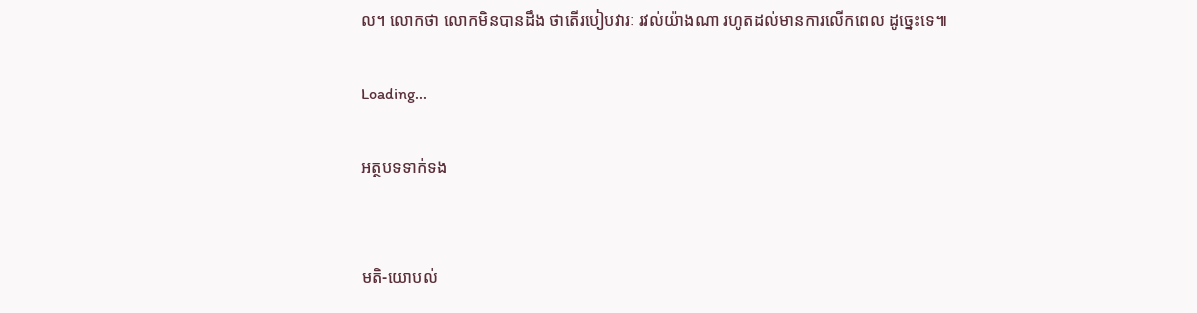ល។ លោកថា លោកមិនបានដឹង ថាតើរបៀបវារៈ រវល់យ៉ាងណា រហូតដល់មានការលើកពេល ដូច្នេះទេ៕

Loading...

អត្ថបទទាក់ទង


មតិ-យោបល់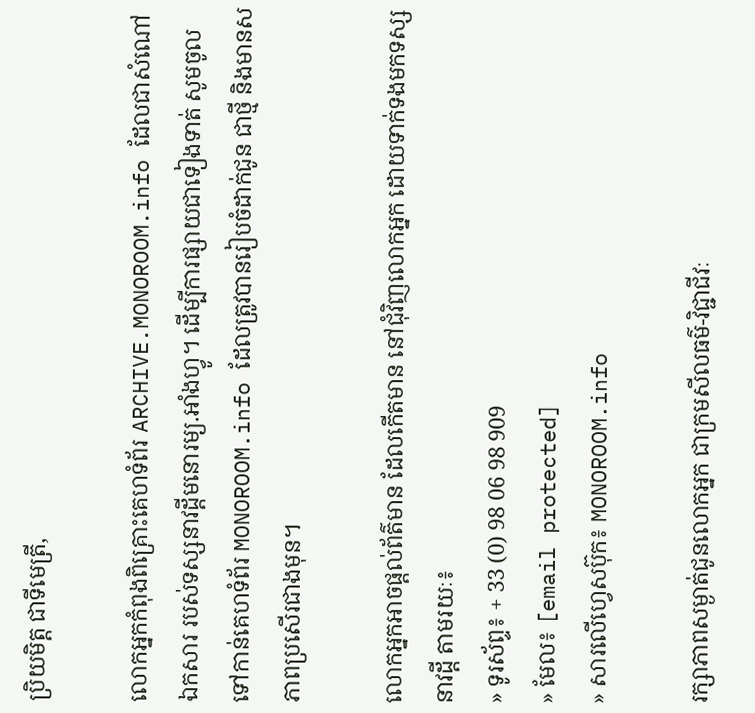ប្រិយមិត្ត ជាទីមេត្រី,

លោកអ្នកកំពុងពិគ្រោះគេហទំព័រ ARCHIVE.MONOROOM.info ដែលជាសំណៅឯកសារ របស់ទស្សនាវដ្ដីមនោរម្យ.អាំងហ្វូ។ ដើម្បីការផ្សាយជាទៀងទាត់ សូមចូលទៅកាន់គេហទំព័រ MONOROOM.info ដែលត្រូវបានរៀបចំដាក់ជូន ជាថ្មី និងមានសភាពប្រសើរជាងមុន។

លោកអ្នកអាចផ្ដល់ព័ត៌មាន ដែលកើតមាន នៅជុំវិញលោកអ្នក ដោយទាក់ទងមកទស្សនាវដ្ដី តាមរយៈ៖
» ទូរស័ព្ទ៖ + 33 (0) 98 06 98 909
» មែល៖ [email protected]
» សារលើហ្វេសប៊ុក៖ MONOROOM.info

រក្សាភាពសម្ងាត់ជូនលោកអ្នក ជាក្រមសីលធម៌-វិជ្ជាជីវៈ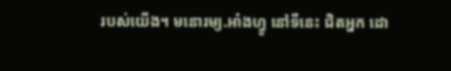របស់យើង។ មនោរម្យ.អាំងហ្វូ នៅទីនេះ ជិតអ្នក ដោ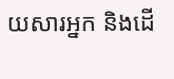យសារអ្នក និងដើ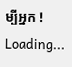ម្បីអ្នក !
Loading...